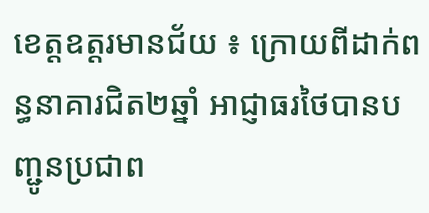ខេត្តឧត្តរមានជ័យ ៖ ក្រោយពីដាក់ពន្ធនាគារជិត២ឆ្នាំ អាជ្ញាធរថៃបានបញ្ជូនប្រជាព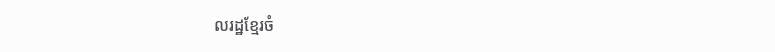លរដ្ឋខ្មែរចំ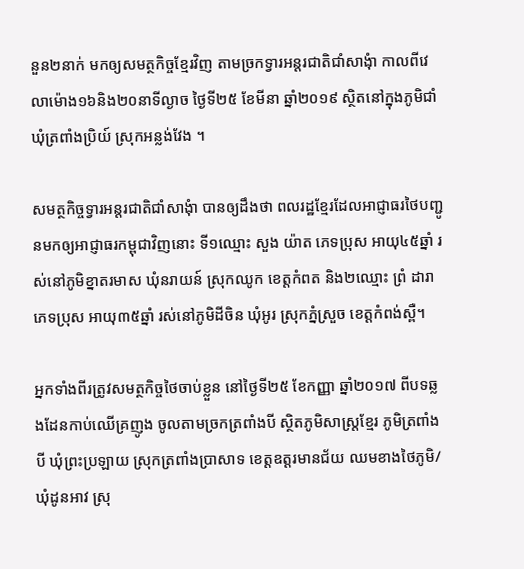នួន២នាក់ មកឲ្យសមត្ថកិច្ចខ្មែរវិញ តាមច្រកទ្វារអន្តរជាតិជាំសាងុំា កាលពីវេលាម៉ោង១៦និង២០នាទីល្ងាច ថ្ងៃទី២៥ ខែមីនា ឆ្នាំ២០១៩ ស្ថិតនៅក្នុងភូមិជាំ ឃុំត្រពាំងប្រិយ៍ ស្រុកអន្លង់វែង ។

សមត្ថកិច្ចទ្វារអន្តរជាតិជាំសាងុំា បានឲ្យដឹងថា ពលរដ្ឋខ្មែរដែលអាជ្ញាធរថៃបញ្ជូនមកឲ្យអាជ្ញាធរកម្ពុជាវិញនោះ ទី១ឈ្មោះ សួង យ៉ាត ភេទប្រុស អាយុ៤៥ឆ្នាំ រស់នៅភូមិខ្នាតរមាស ឃុំនរាយន៍ ស្រុកឈូក ខេត្តកំពត និង២ឈ្មោះ ព្រំ ដារា ភេទប្រុស អាយុ៣៥ឆ្នាំ រស់នៅភូមិដីចិន ឃុំអូរ ស្រុកភ្នំស្រួច ខេត្តកំពង់ស្ពឺ។

អ្នកទាំងពីរត្រូវសមត្ថកិច្ចថៃចាប់ខ្លួន នៅថ្ងៃទី២៥ ខែកញ្ញា ឆ្នាំ២០១៧ ពីបទឆ្លងដែនកាប់ឈើគ្រញូង ចូលតាមច្រកត្រពាំងបី ស្ថិតភូមិសាស្ត្រខ្មែរ ភូមិត្រពាំងបី ឃុំព្រះប្រឡាយ ស្រុកត្រពាំងប្រាសាទ ខេត្តឧត្តរមានជ័យ ឈមខាងថៃភូមិ/ឃុំដូនអាវ ស្រុ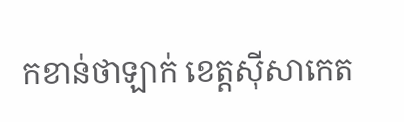កខាន់ថាឡាក់ ខេត្តស៊ីសាកេត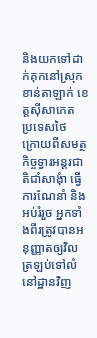និងយកទៅដាក់គុកនៅស្រុកខាន់តាឡាក់ ខេត្តស៊ីសាកេត ប្រទេសថៃ
ក្រោយពីសមត្ថកិច្ចទ្វារអន្តរជាតិជាំសាងុំា ធ្វើការណែនាំ និងអប់រំរួច អ្នកទាំងពីរត្រូវបានអនុញ្ញាតឲ្យវិលត្រឡប់ទៅលំនៅដ្ឋានវិញ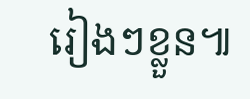រៀងៗខ្លួន៕